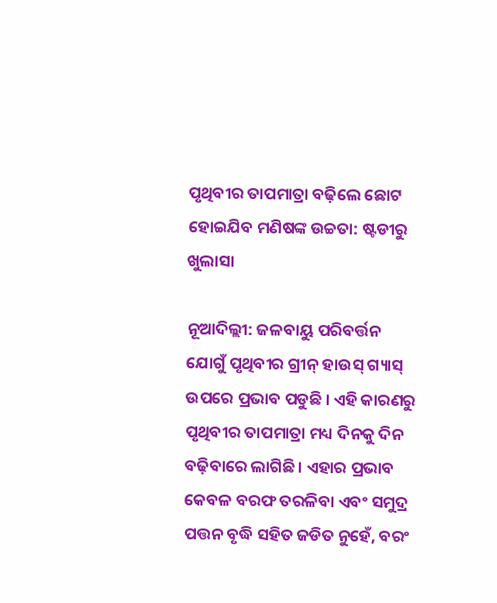ପୃଥିବୀର ତାପମାତ୍ରା ବଢ଼ିଲେ ଛୋଟ ହୋଇଯିବ ମଣିଷଙ୍କ ଉଚ୍ଚତା: ଷ୍ଟଡୀରୁ ଖୁଲାସା

ନୂଆଦିଲ୍ଲୀ: ଜଳବାୟୁ ପରିବର୍ତ୍ତନ ଯୋଗୁଁ ପୃଥିବୀର ଗ୍ରୀନ୍ ହାଉସ୍ ଗ୍ୟାସ୍ ଉପରେ ପ୍ରଭାବ ପଡୁଛି । ଏହି କାରଣରୁ ପୃଥିବୀର ତାପମାତ୍ରା ମଧ୍ୟ ଦିନକୁ ଦିନ ବଢ଼ିବାରେ ଲାଗିଛି । ଏହାର ପ୍ରଭାବ କେବଳ ବରଫ ତରଳିବା ଏବଂ ସମୁଦ୍ର ପତ୍ତନ ବୃଦ୍ଧି ସହିତ ଜଡିତ ନୁହେଁ, ବରଂ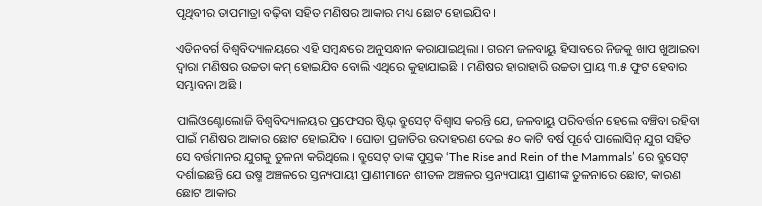ପୃଥିବୀର ତାପମାତ୍ରା ବଢ଼ିବା ସହିତ ମଣିଷର ଆକାର ମଧ୍ୟ ଛୋଟ ହୋଇଯିବ ।

ଏଡିନବର୍ଗ ବିଶ୍ୱବିଦ୍ୟାଳୟରେ ଏହି ସମ୍ବନ୍ଧରେ ଅନୁସନ୍ଧାନ କରାଯାଇଥିଲା । ଗରମ ଜଳବାୟୁ ହିସାବରେ ନିଜକୁ ଖାପ ଖୁଆଇବା ଦ୍ୱାରା ମଣିଷର ଉଚ୍ଚତା କମ୍ ହୋଇଯିବ ବୋଲି ଏଥିରେ କୁହାଯାଇଛି । ମଣିଷର ହାରାହାରି ଉଚ୍ଚତା ପ୍ରାୟ ୩.୫ ଫୁଟ ହେବାର ସମ୍ଭାବନା ଅଛି ।

ପାଲିଓଣ୍ଟୋଲୋଜି ବିଶ୍ୱବିଦ୍ୟାଳୟର ପ୍ରଫେସର ଷ୍ଟିଭ୍ ବ୍ରୁସେଟ୍ ବିଶ୍ୱାସ କରନ୍ତି ଯେ, ଜଳବାୟୁ ପରିବର୍ତ୍ତନ ହେଲେ ବଞ୍ଚିବା ରହିବା ପାଇଁ ମଣିଷର ଆକାର ଛୋଟ ହୋଇଯିବ । ଘୋଡା ପ୍ରଜାତିର ଉଦାହରଣ ଦେଇ ୫୦ କାଟି ବର୍ଷ ପୂର୍ବେ ପାଲୋସିନ୍ ଯୁଗ ସହିତ ସେ ବର୍ତ୍ତମାନର ଯୁଗକୁ ତୁଳନା କରିଥିଲେ । ବ୍ରୁସେଟ୍ ତାଙ୍କ ପୁସ୍ତକ ‘The Rise and Rein of the Mammals’ ରେ ବ୍ରୁସେଟ୍ ଦର୍ଶାଇଛନ୍ତି ଯେ ଉଷ୍ମ ଅଞ୍ଚଳରେ ସ୍ତନ୍ୟପାୟୀ ପ୍ରାଣୀମାନେ ଶୀତଳ ଅଞ୍ଚଳର ସ୍ତନ୍ୟପାୟୀ ପ୍ରାଣୀଙ୍କ ତୁଳନାରେ ଛୋଟ, କାରଣ ଛୋଟ ଆକାର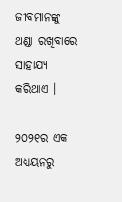ଜୀବମାନଙ୍କୁ ଥଣ୍ଡା ରଖିବାରେ ସାହାଯ୍ୟ କରିଥାଏ ।

୨୦୨୧ର ଏକ ଅଧ୍ୟୟନରୁ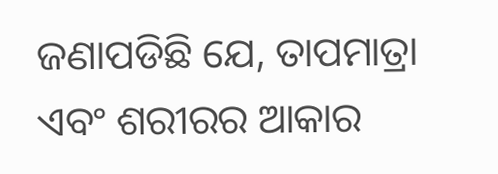ଜଣାପଡିଛି ଯେ, ତାପମାତ୍ରା ଏବଂ ଶରୀରର ଆକାର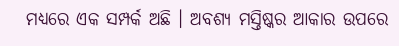ମଧ୍ୟରେ ଏକ ସମ୍ପର୍କ ଅଛି । ଅବଶ୍ୟ ମସ୍ତିଷ୍କର ଆକାର ଉପରେ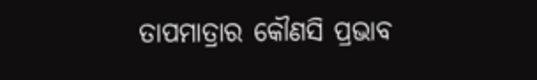ତାପମାତ୍ରାର କୌଣସି ପ୍ରଭାବ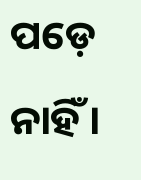ପଡ଼େ ନାହିଁ ।